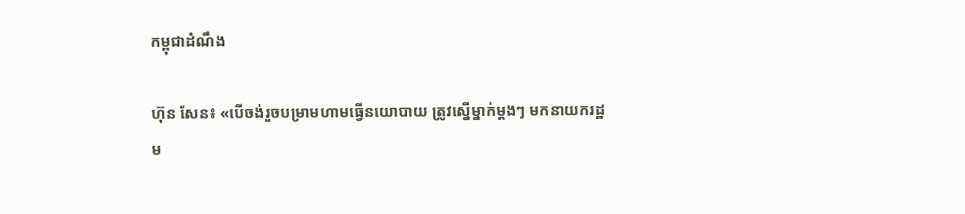កម្ពុជាដំណឹង

ហ៊ុន សែន៖ «បើចង់រួចបម្រាមហាមធ្វើនយោបាយ ត្រូវស្នើម្នាក់ម្ដងៗ មកនាយករដ្ឋម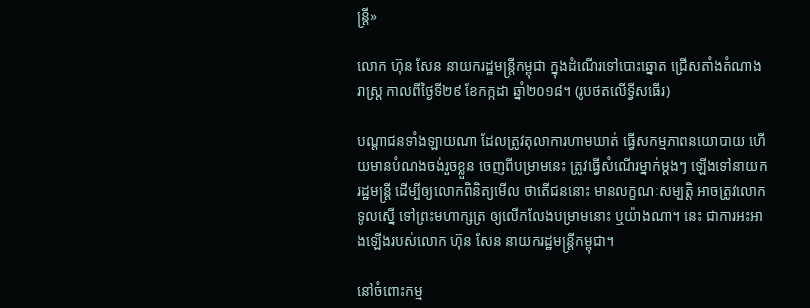ន្ត្រី»

លោក ហ៊ុន សែន នាយករដ្ឋមន្ត្រីកម្ពុជា ក្នុងដំណើរទៅបោះឆ្នោត ជ្រើសតាំងតំណាងរាស្ត្រ កាលពីថ្ងៃទី២៩ ខែកក្កដា ឆ្នាំ២០១៨។ (រូបថតលើទ្វីសធើរ)

បណ្ដាជនទាំងឡាយណា ដែលត្រូវតុលាការហាមឃាត់ ធ្វើសកម្មភាពនយោបាយ ហើយមានបំណងចង់រួចខ្លួន ចេញពីបម្រាមនេះ ត្រូវធ្វើសំណើរម្នាក់ម្ដងៗ ឡើងទៅនាយករដ្ឋមន្ត្រី ដើម្បីឲ្យលោកពិនិត្យមើល ថាតើជននោះ មានលក្ខណៈសម្បត្តិ អាចត្រូវលោកទូលស្នើ ទៅព្រះមហាក្សត្រ ឲ្យលើកលែងបម្រាមនោះ ឬយ៉ាងណា។ នេះ ជាការអះអាងឡើងរបស់លោក ហ៊ុន សែន នាយករដ្ឋមន្ត្រីកម្ពុជា។

នៅចំពោះកម្ម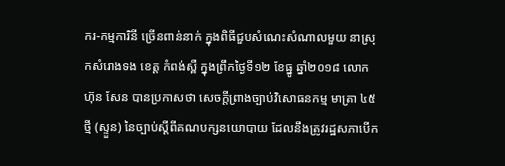ករ-កម្មការិនី ច្រើនពាន់នាក់ ក្នុងពិធីជួបសំណេះសំណាលមួយ នាស្រុកសំរោងទង ខេត្ត កំពង់ស្ពឺ ក្នុងព្រឹកថ្ងៃទី១២ ខែធ្នូ ឆ្នាំ២០១៨ លោក ហ៊ុន សែន បានប្រកាសថា សេចក្ដីព្រាងច្បាប់វិសោធនកម្ម មាត្រា ៤៥ថ្មី (ស្ទួន) នៃច្បាប់ស្ដីពីគណបក្សនយោបាយ ដែលនឹងត្រូវរដ្ឋសភាបើក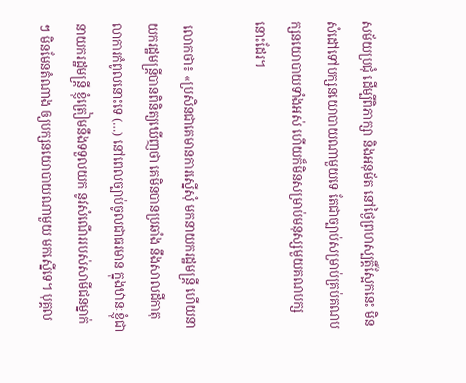សម័យប្រជុំ ដើម្បីពិភាក្សា និងអនុម័ត នៅថ្ងៃព្រហស្បត្តិ៍ស្អែកនេះ មិនសំដៅទៅបក្សនយោបាយណាមួយទេ តែជាច្បាប់សម្រាប់គ្រប់គណបក្សនយោបាយទាំងអស់ ហើយក៏មិនសម្រាប់មនុស្សមួយគណបក្សនោះដែរ។

 លោកថា៖ «ប្រសិនជាគេមានការស្នើសុំ មកនាយករដ្ឋមន្ត្រី ហើយនាយករដ្ឋមន្ត្រីបានពិនិត្យឃើញថា គេមិនបានប្រឆាំង នឹងសាលដីកាតុលាការកំពូលនោះទេ (…) នៅពេលច្បាប់ចូលជាធរមាន ក្នុងឋានៈខ្ញុំជានាយករដ្ឋមន្ត្រី ខ្ញុំត្រៀមនឹងទទួលយក នូវសំណើររបស់សាមីជនម្នាក់ៗ មិនមែនតំណាង ឲ្យបក្សនយោបាយណាមួយ មកស្នើទេ។ បុគ្គល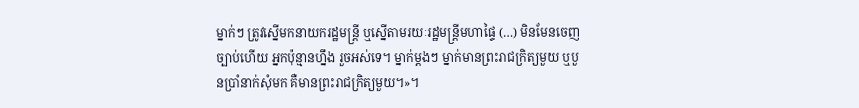ម្នាក់ៗ ត្រូវស្នើមកនាយករដ្ឋមន្ត្រី ឬស្នើតាមរយៈរដ្ឋមន្ត្រីមហាផ្ទៃ (…) មិនមែនចេញច្បាប់ហើយ អ្នកប៉ុន្មានហ្នឹង រួចអស់ទេ។ ម្នាក់ម្ដងៗ ម្នាក់មានព្រះរាជក្រិត្យមួយ ឬបួនប្រាំនាក់សុំមក គឺមានព្រះរាជក្រិត្យមួយ។»។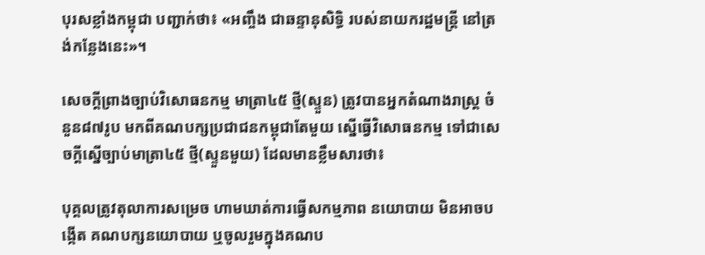បុរសខ្លាំងកម្ពុជា បញ្ជាក់ថា៖ «អញ្ចឹង ជាឆន្ទានុសិទ្ធិ របស់នាយករដ្ឋមន្ត្រី នៅត្រង់កន្លែងនេះ»។

សេចក្តីព្រាងច្បាប់វិសោធនកម្ម មាត្រា៤៥ ថ្មី(ស្ទួន) ត្រូវបានអ្នកតំណាងរាស្ត្រ ចំនួន៨៧រូប មកពីគណបក្សប្រជាជនកម្ពុជាតែមួយ ស្នើធ្វើវិសោធនកម្ម ទៅជាសេចក្តីស្នើច្បាប់មាត្រា៤៥ ថ្មី(ស្ទួនមួយ) ដែលមានខ្លឹមសារថា៖

បុគ្គលត្រូវតុលាការសម្រេច ហាមឃាត់ការធ្វើសកម្មភាព នយោបាយ មិនអាចបង្កើត គណបក្សនយោបាយ ឬចូលរួមក្នុងគណប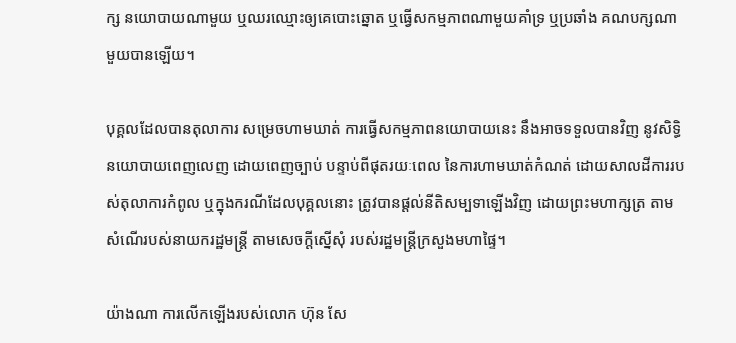ក្ស នយោបាយណាមួយ ឬឈរឈ្មោះឲ្យគេបោះឆ្នោត ឬធ្វើសកម្មភាពណាមួយគាំទ្រ ឬប្រឆាំង គណបក្សណាមួយបានឡើយ។

បុគ្គលដែលបានតុលាការ សម្រេចហាមឃាត់ ការធ្វើសកម្មភាពនយោបាយនេះ នឹងអាចទទួលបានវិញ នូវសិទ្ធិនយោបាយពេញលេញ ដោយពេញច្បាប់ បន្ទាប់ពីផុតរយៈពេល នៃការហាមឃាត់កំណត់ ដោយសាលដីការរបស់តុលាការកំពូល ឬក្នុងករណីដែលបុគ្គលនោះ ត្រូវបានផ្តល់នីតិសម្បទាឡើងវិញ ដោយព្រះមហាក្សត្រ តាមសំណើរបស់នាយករដ្ឋមន្ត្រី តាមសេចក្តីស្នើសុំ របស់រដ្ឋមន្ត្រីក្រសួងមហាផ្ទៃ។

យ៉ាងណា ការលើកឡើងរបស់លោក ហ៊ុន សែ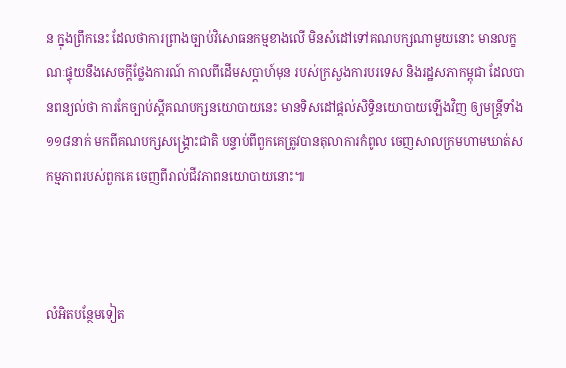ន ក្នុងព្រឹកនេះ ដែលថាការព្រាងច្បាប់វិសោធនកម្មខាងលើ មិនសំដៅទៅគណបក្សណាមួយនោះ មានលក្ខណៈផ្ទុយនឹងសេចក្ដីថ្លែងការណ៍ កាលពីដើមសប្ដាហ៍មុន របស់ក្រសួងការបរទេស និងរដ្ឋសភាកម្ពុជា ដែលបានពន្យល់ថា ការកែច្បាប់ស្ដីគណបក្សនយោបាយនេះ មានទិសដៅផ្ដល់សិទ្ធិនយោបាយឡើងវិញ ឲ្យមន្ត្រីទាំង១១៨នាក់ មកពីគណបក្សសង្គ្រោះជាតិ បន្ទាប់ពីពួកគេត្រូវបានតុលាការកំពូល ចេញសាលក្រមហាមឃាត់សកម្មភាពរបស់ពួកគេ ចេញពីរាល់ជីវភាពនយោបាយនោះ៕



លំអិតបន្ថែមទៀត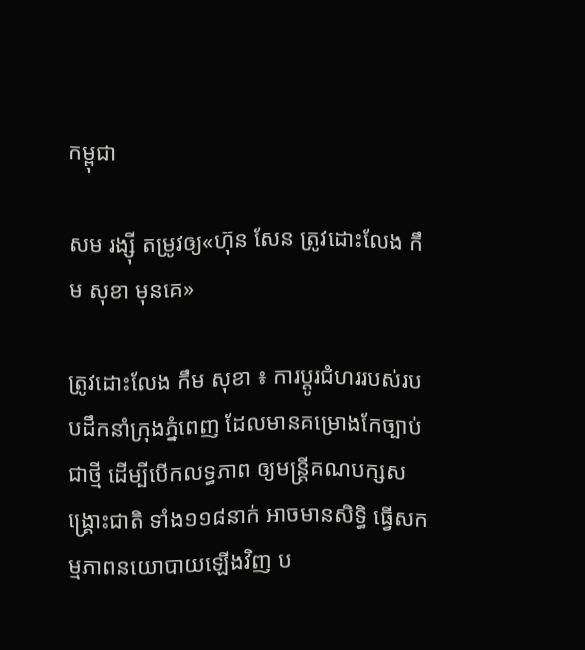កម្ពុជា

សម រង្ស៊ី តម្រូវឲ្យ«ហ៊ុន សែន ត្រូវដោះលែង កឹម សុខា មុនគេ»

ត្រូវដោះលែង កឹម សុខា ៖ ការប្ដូរជំហររបស់របបដឹកនាំក្រុងភ្នំពេញ ដែលមានគម្រោងកែច្បាប់ជាថ្មី ដើម្បីបើកលទ្ធភាព ឲ្យមន្ត្រីគណបក្សសង្គ្រោះជាតិ ទាំង១១៨នាក់ អាចមានសិទ្ធិ ធ្វើសកម្មភាពនយោបាយឡើងវិញ ប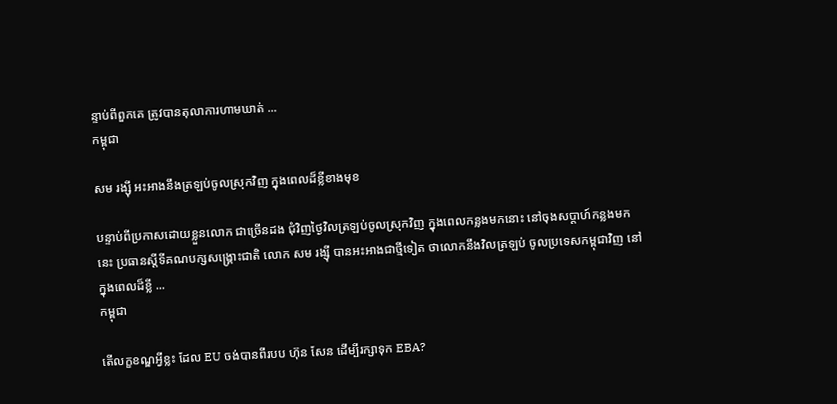ន្ទាប់ពីពួកគេ ត្រូវបានតុលាការហាមឃាត់ ...
កម្ពុជា

សម រង្ស៊ី អះអាងនឹងត្រឡប់ចូលស្រុកវិញ ក្នុងពេលដ៏ខ្លីខាងមុខ

បន្ទាប់ពីប្រកាសដោយខ្លួនលោក ជាច្រើនដង ជុំវិញថ្ងៃវិលត្រឡប់ចូលស្រុកវិញ ក្នុងពេលកន្លងមកនោះ នៅចុងសប្ដាហ៍កន្លងមកនេះ ប្រធានស្ដីទីគណបក្សសង្គ្រោះជាតិ លោក សម រង្ស៊ី បានអះអាងជាថ្មីទៀត ថាលោកនឹងវិលត្រឡប់ ចូលប្រទេសកម្ពុជាវិញ នៅក្នុងពេលដ៏ខ្លី ...
កម្ពុជា

តើលក្ខខណ្ឌអ្វីខ្លះ ដែល EU ចង់បានពីរបប ហ៊ុន សែន ដើម្បីរក្សាទុក EBA?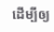ដើម្បីឲ្យ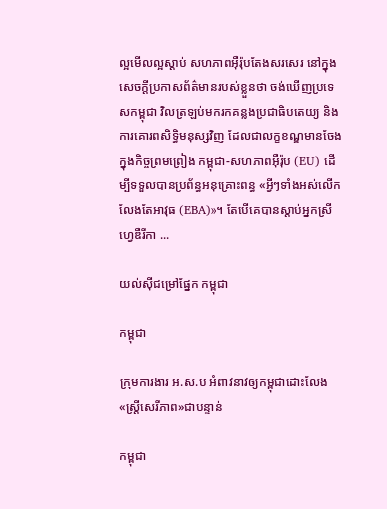ល្អមើលល្អស្ដាប់ សហភាពអ៊ឺរ៉ុបតែងសរសេរ នៅក្នុងសេចក្ដីប្រកាសព័ត៌មានរបស់ខ្លួនថា ចង់ឃើញប្រទេសកម្ពុជា វិលត្រឡប់មករកគន្លងប្រជាធិបតេយ្យ និងការគោរពសិទ្ធិមនុស្សវិញ ដែលជាលក្ខខណ្ឌមានចែងក្នុងកិច្ចព្រមព្រៀង កម្ពុជា-សហភាពអ៊ឺរ៉ុប (EU) ដើម្បីទទួលបានប្រព័ន្ធអនុគ្រោះពន្ធ «អ្វីៗទាំងអស់លើកលែងតែអាវុធ (EBA)»។ តែបើគេបានស្ដាប់អ្នកស្រី ហ្វេឌឺរីកា ...

យល់ស៊ីជម្រៅផ្នែក កម្ពុជា

កម្ពុជា

ក្រុមការងារ អ.ស.ប អំពាវនាវឲ្យកម្ពុជាដោះលែង«ស្ត្រីសេរីភាព»ជាបន្ទាន់

កម្ពុជា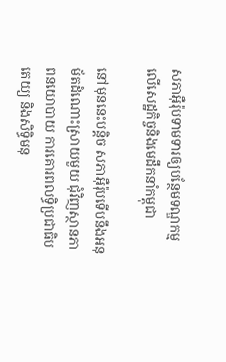សភាអ៊ឺរ៉ុបទាមទារឲ្យបន្ថែមទណ្ឌកម្ម លើសេដ្ឋកិច្ចនិងមេដឹកនាំកម្ពុជា

នៅមុននេះបន្តិច សភាអ៊ឺរ៉ុបទើបនឹងអនុម័តដំណោះស្រាយមួយ ជុំវិញស្ថានភាពនយោបាយ ការគោរពលទ្ធិប្រជាធិបតេយ្យ និងសិទ្ធិមនុ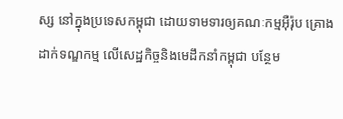ស្ស នៅក្នុងប្រទេសកម្ពុជា ដោយទាមទារឲ្យគណៈកម្មអ៊ឺរ៉ុប គ្រោងដាក់ទណ្ឌកម្ម លើសេដ្ឋកិច្ចនិងមេដឹកនាំកម្ពុជា បន្ថែម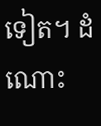ទៀត។ ដំណោះ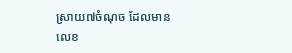ស្រាយ៧ចំណុច ដែលមានលេខ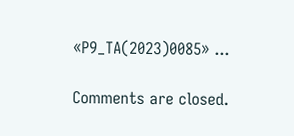«P9_TA(2023)0085» ...

Comments are closed.